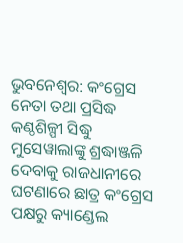ଭୁବନେଶ୍ବର: କଂଗ୍ରେସ ନେତା ତଥା ପ୍ରସିଦ୍ଧ କଣ୍ଠଶିଳ୍ପୀ ସିଦ୍ଧୁ ମୁସେୱାଲାଙ୍କୁ ଶ୍ରଦ୍ଧାଞ୍ଜଳି ଦେବାକୁ ରାଜଧାନୀରେ ଘଟଣାରେ ଛାତ୍ର କଂଗ୍ରେସ ପକ୍ଷରୁ କ୍ୟାଣ୍ଡେଲ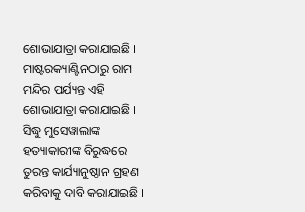ଶୋଭାଯାତ୍ରା କରାଯାଇଛି । ମାଷ୍ଟରକ୍ୟାଣ୍ଟିନଠାରୁ ରାମ ମନ୍ଦିର ପର୍ଯ୍ୟନ୍ତ ଏହି ଶୋଭାଯାତ୍ରା କରାଯାଇଛି । ସିଦ୍ଧୁ ମୁସେୱାଲାଙ୍କ ହତ୍ୟାକାରୀଙ୍କ ବିରୁଦ୍ଧରେ ତୁରନ୍ତ କାର୍ଯ୍ୟାନୁଷ୍ଠାନ ଗ୍ରହଣ କରିବାକୁ ଦାବି କରାଯାଇଛି ।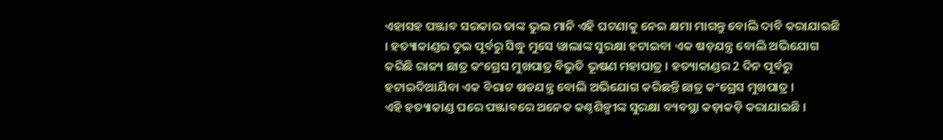ଏହାସହ ପଞ୍ଜାବ ସରକାର ତାଙ୍କ ଭୁଲ ମାନି ଏହି ଘଟଣାକୁ ନେଇ କ୍ଷମା ମାଗନ୍ତୁ ବୋଲି ଦାବି କରାଯାଇଛି । ହତ୍ୟାକାଣ୍ଡର ଦୁଇ ପୂର୍ବରୁ ସିଦ୍ଧୁ ମୁସେ ୱାଲାଙ୍କ ସୁରକ୍ଷା ହଟାଇବା ଏକ ଷଡ଼ଯନ୍ତ୍ର ବୋଲି ଅଭିଯୋଗ କରିଛି ରାଜ୍ୟ ଛାତ୍ର କଂଗ୍ରେସ ମୁଖପାତ୍ର ବିଭୁତି ଭୂଷଣ ମହାପାତ୍ର । ହତ୍ୟାକାଣ୍ଡର 2 ଦିନ ପୂର୍ବରୁ ହଟାଇଦିଆଯିବା ଏକ ବିରାଟ ଷଡଯନ୍ତ୍ର ବୋଲି ଅଭିଯୋଗ କରିଛନ୍ତି ଛାତ୍ର କଂଗ୍ରେସ ମୁଖପାତ୍ର ।
ଏହି ହତ୍ୟାକାଣ୍ଡ ପରେ ପଞ୍ଜାବରେ ଅନେକ କଣ୍ଠଶିଳ୍ପୀଙ୍କ ସୁରକ୍ଷା ବ୍ୟବସ୍ଥା କଡ଼ାକଡ଼ି କରାଯାଇଛି ।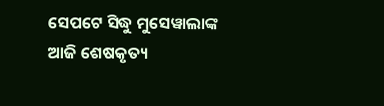ସେପଟେ ସିଦ୍ଧୁ ମୁସେୱାଲାଙ୍କ ଆଜି ଶେଷକୃତ୍ୟ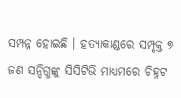ସମ୍ପନ୍ନ ହୋଇଛି । ହତ୍ୟାକାଣ୍ଡରେ ସମ୍ପୃକ୍ତ ୭ ଜଣ ସନ୍ଦିଗ୍ଧଙ୍କୁ ସିସିଟିଭି ମାଧ୍ୟମରେ ଚିହ୍ନଟ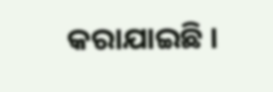କରାଯାଇଛି ।